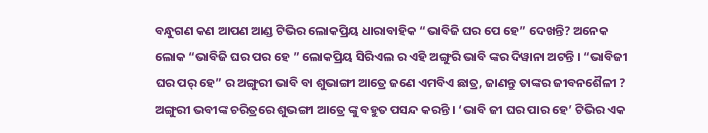ବନ୍ଧୁଗଣ କଣ ଆପଣ ଆଣ୍ଡ ଟିଭିର ଲୋକପ୍ରିୟ ଧାରାବାହିକ “ଭାବିଜି ଘର ପେ ହେ” ଦେଖନ୍ତି? ଅନେକ ଲୋକ “ଭାବିଜି ଘର ପର ହେ ” ଲୋକପ୍ରିୟ ସିରିଏଲ ର ଏହି ଅଙ୍ଗୁରି ଭାବି ଙ୍କର ଦିୱାନା ଅଟନ୍ତି । “ଭାବିଜୀ ଘର ପର୍ ହେ” ର ଅଙ୍ଗୁରୀ ଭାବି ବା ଶୁଭାଙ୍ଗୀ ଆତ୍ରେ ଜଣେ ଏମବିଏ ଛାତ୍ର, ଜାଣନ୍ତୁ ତାଙ୍କର ଜୀବନଶୈଳୀ ? ଅଙ୍ଗୁରୀ ଭବୀଙ୍କ ଚରିତ୍ରରେ ଶୁଭଙ୍ଗୀ ଆତ୍ରେ ଙ୍କୁ ବହୁତ ପସନ୍ଦ କରନ୍ତି । ‘ଭାବି ଜୀ ଘର ପାର ହେ’ ଟିଭିର ଏକ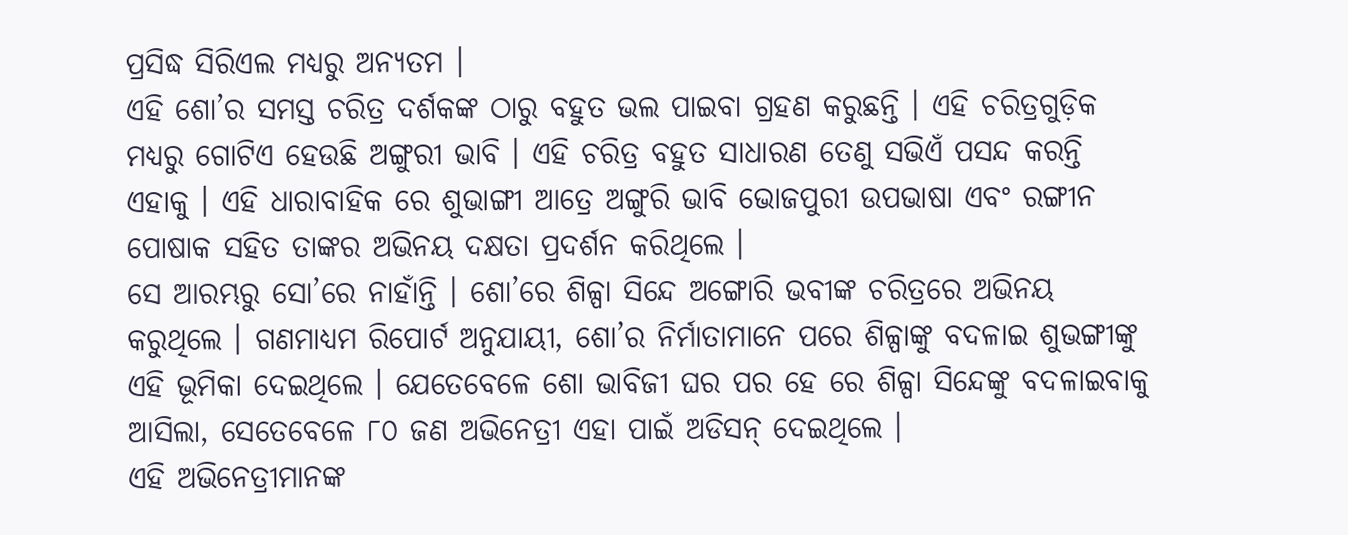ପ୍ରସିଦ୍ଧ ସିରିଏଲ ମଧ୍ୟରୁ ଅନ୍ୟତମ ।
ଏହି ଶୋ’ର ସମସ୍ତ ଚରିତ୍ର ଦର୍ଶକଙ୍କ ଠାରୁ ବହୁତ ଭଲ ପାଇବା ଗ୍ରହଣ କରୁଛନ୍ତି । ଏହି ଚରିତ୍ରଗୁଡ଼ିକ ମଧ୍ୟରୁ ଗୋଟିଏ ହେଉଛି ଅଙ୍ଗୁରୀ ଭାବି । ଏହି ଚରିତ୍ର ବହୁତ ସାଧାରଣ ତେଣୁ ସଭିଏଁ ପସନ୍ଦ କରନ୍ତି ଏହାକୁ । ଏହି ଧାରାବାହିକ ରେ ଶୁଭାଙ୍ଗୀ ଆତ୍ରେ ଅଙ୍ଗୁରି ଭାବି ଭୋଜପୁରୀ ଉପଭାଷା ଏବଂ ରଙ୍ଗୀନ ପୋଷାକ ସହିତ ତାଙ୍କର ଅଭିନୟ ଦକ୍ଷତା ପ୍ରଦର୍ଶନ କରିଥିଲେ ।
ସେ ଆରମ୍ଭରୁ ସୋ’ରେ ନାହାଁନ୍ତି । ଶୋ’ରେ ଶିଳ୍ପା ସିନ୍ଦେ ଅଙ୍ଗୋରି ଭବୀଙ୍କ ଚରିତ୍ରରେ ଅଭିନୟ କରୁଥିଲେ । ଗଣମାଧ୍ୟମ ରିପୋର୍ଟ ଅନୁଯାୟୀ, ଶୋ’ର ନିର୍ମାତାମାନେ ପରେ ଶିଳ୍ପାଙ୍କୁ ବଦଳାଇ ଶୁଭଙ୍ଗୀଙ୍କୁ ଏହି ଭୂମିକା ଦେଇଥିଲେ । ଯେତେବେଳେ ଶୋ ଭାବିଜୀ ଘର ପର ହେ ରେ ଶିଳ୍ପା ସିନ୍ଦେଙ୍କୁ ବଦଳାଇବାକୁ ଆସିଲା, ସେତେବେଳେ ୮୦ ଜଣ ଅଭିନେତ୍ରୀ ଏହା ପାଇଁ ଅଡିସନ୍ ଦେଇଥିଲେ ।
ଏହି ଅଭିନେତ୍ରୀମାନଙ୍କ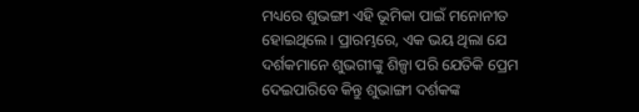ମଧ୍ୟରେ ଶୁଭଙ୍ଗୀ ଏହି ଭୂମିକା ପାଇଁ ମନୋନୀତ ହୋଇଥିଲେ । ପ୍ରାରମ୍ଭରେ, ଏକ ଭୟ ଥିଲା ଯେ ଦର୍ଶକମାନେ ଶୁଭଗୀଙ୍କୁ ଶିଳ୍ପା ପରି ଯେତିକି ପ୍ରେମ ଦେଇପାରିବେ କିନ୍ତୁ ଶୁଭାଙ୍ଗୀ ଦର୍ଶକଙ୍କ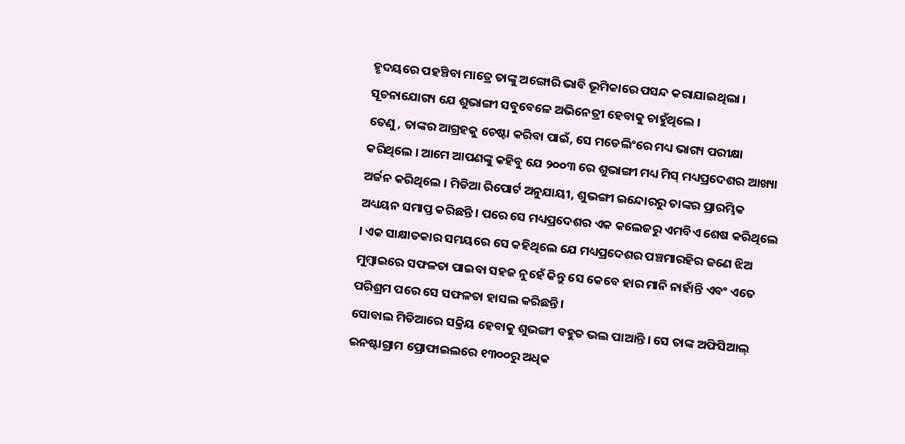ହୃଦୟରେ ପହଞ୍ଚିବା ମାତ୍ରେ ତାଙ୍କୁ ଅଙ୍ଗୋରି ଭାବି ଭୂମିକାରେ ପସନ୍ଦ କରାଯାଇଥିଲା । ସୂଚନାଯୋଗ୍ୟ ଯେ ଶୁଭାଙ୍ଗୀ ସବୁବେଳେ ଅଭିନେତ୍ରୀ ହେବାକୁ ଚାହୁଁଥିଲେ ।
ତେଣୁ, ତାଙ୍କର ଆଗ୍ରହକୁ ଚେଷ୍ଟା କରିବା ପାଇଁ, ସେ ମଡେଲିଂରେ ମଧ୍ୟ ଭାଗ୍ୟ ପରୀକ୍ଷା କରିଥିଲେ । ଆମେ ଆପଣଙ୍କୁ କହିବୁ ଯେ ୨୦୦୩ ରେ ଶୁଭାଙ୍ଗୀ ମଧ୍ୟ ମିସ୍ ମଧ୍ୟପ୍ରଦେଶର ଆଖ୍ୟା ଅର୍ଜନ କରିଥିଲେ । ମିଡିଆ ରିପୋର୍ଟ ଅନୁଯାୟୀ, ଶୁଭଙ୍ଗୀ ଇନ୍ଦୋରରୁ ତାଙ୍କର ପ୍ରାରମ୍ଭିକ ଅଧ୍ୟୟନ ସମାପ୍ତ କରିଛନ୍ତି । ପରେ ସେ ମଧ୍ୟପ୍ରଦେଶର ଏକ କଲେଜରୁ ଏମବିଏ ଶେଷ କରିଥିଲେ । ଏକ ସାକ୍ଷାତକାର ସମୟରେ ସେ କହିଥିଲେ ଯେ ମଧ୍ୟପ୍ରଦେଶର ପଞ୍ଚମାରହିର ଜଣେ ଝିଅ ମୁମ୍ବାଇରେ ସଫଳତା ପାଇବା ସହଜ ନୁହେଁ କିନ୍ତୁ ସେ କେବେ ହାର ମାନି ନାହାଁନ୍ତି ଏବଂ ଏତେ ପରିଶ୍ରମ ପରେ ସେ ସଫଳତା ହାସଲ କରିଛନ୍ତି ।
ସୋବାଲ ମିଡିଆରେ ସକ୍ରିୟ ହେବାକୁ ଶୁଭଙ୍ଗୀ ବହୁତ ଭଲ ପାଆନ୍ତି । ସେ ତାଙ୍କ ଅଫିସିଆଲ୍ ଇନଷ୍ଟାଗ୍ରାମ ପ୍ରୋଫାଇଲରେ ୧୩୦୦ରୁ ଅଧିକ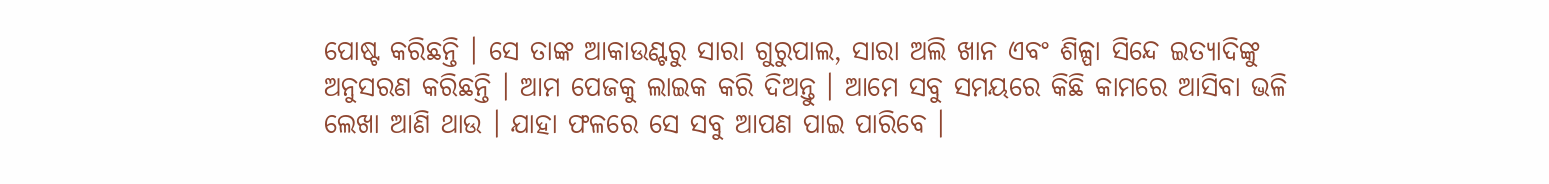ପୋଷ୍ଟ କରିଛନ୍ତି । ସେ ତାଙ୍କ ଆକାଉଣ୍ଟରୁ ସାରା ଗୁରୁପାଲ, ସାରା ଅଲି ଖାନ ଏବଂ ଶିଳ୍ପା ସିନ୍ଦେ ଇତ୍ୟାଦିଙ୍କୁ ଅନୁସରଣ କରିଛନ୍ତି । ଆମ ପେଜକୁ ଲାଇକ କରି ଦିଅନ୍ତୁ । ଆମେ ସବୁ ସମୟରେ କିଛି କାମରେ ଆସିବା ଭଳି ଲେଖା ଆଣି ଥାଉ । ଯାହା ଫଳରେ ସେ ସବୁ ଆପଣ ପାଇ ପାରିବେ ।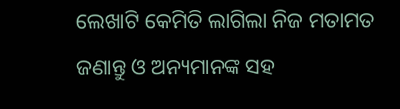ଲେଖାଟି କେମିତି ଲାଗିଲା ନିଜ ମତାମତ ଜଣାନ୍ତୁ ଓ ଅନ୍ୟମାନଙ୍କ ସହ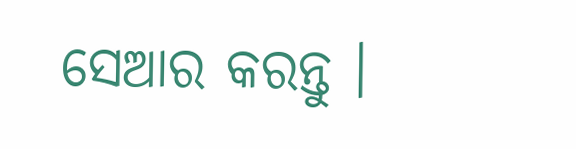ସେଆର କରନ୍ତୁ ।